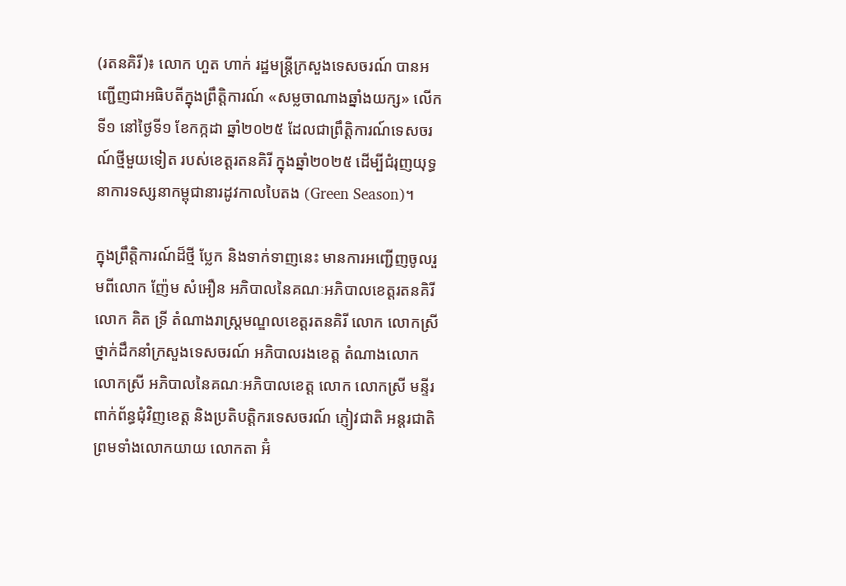(រតនគិរី)៖ លោក ហួត ហាក់ រដ្ឋមន្ត្រីក្រសួងទេសចរណ៍ បានអញ្ជើញជាអធិបតីក្នុងព្រឹត្តិការណ៍ «សម្លចាណាងឆ្នាំងយក្ស» លើកទី១ នៅថ្ងៃទី១ ខែកក្កដា ឆ្នាំ២០២៥ ដែលជាព្រឹត្តិការណ៍ទេសចរណ៍ថ្មីមួយទៀត របស់ខេត្តរតនគិរី ក្នុងឆ្នាំ២០២៥ ដើម្បីជំរុញយុទ្ធនាការទស្សនាកម្ពុជានារដូវកាលបៃតង (Green Season)។

ក្នុងព្រឹត្តិការណ៍ដ៏ថ្មី ប្លែក និងទាក់ទាញនេះ មានការអញ្ជើញចូលរួមពីលោក ញ៉ែម សំអឿន អភិបាលនៃគណៈអភិបាលខេត្តរតនគិរី លោក គិត ទ្រី តំណាងរាស្ត្រមណ្ឌលខេត្តរតនគិរី លោក លោកស្រី ថ្នាក់ដឹកនាំក្រសួងទេសចរណ៍ អភិបាលរងខេត្ត តំណាងលោក លោកស្រី អភិបាលនៃគណៈអភិបាលខេត្ត លោក លោកស្រី មន្ទីរពាក់ព័ន្ធជុំវិញខេត្ត និងប្រតិបត្តិករទេសចរណ៍ ភ្ញៀវជាតិ អន្តរជាតិ ព្រមទាំងលោកយាយ លោកតា អ៊ំ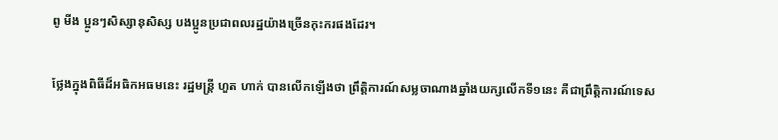ពូ មីង ប្អូនៗសិស្សានុសិស្ស បងប្អូនប្រជាពលរដ្ឋយ៉ាងច្រើនកុះករផងដែរ។

ថ្លែងក្នុងពិធីដ៏អធិកអធមនេះ រដ្ឋមន្ត្រី ហួត ហាក់ បានលើកឡើងថា ព្រឹត្តិការណ៍សម្លចាណាងឆ្នាំងយក្សលើកទី១នេះ គឺជាព្រឹត្តិការណ៍ទេស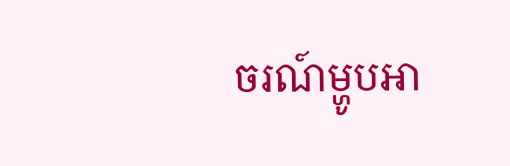ចរណ៍ម្ហូបអា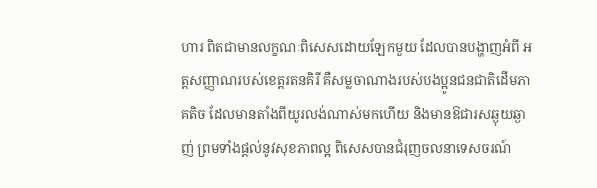ហារ ពិតជាមានលក្ខណៈពិសេសដោយឡែកមួយ ដែលបានបង្ហាញអំពី អត្តសញ្ញាណរបស់ខេត្តរតនគិរី គឺសម្លចាណាងរបស់បងប្អូនជនជាតិដើមភាគតិច ដែលមានតាំងពីយូរលង់ណាស់មកហើយ និងមានឱជារសឆ្ងុយឆ្ងាញ់ ព្រមទាំងផ្តល់នូវសុខភាពល្អ ពិសេសបានជំរុញចលនាទេសចរណ៍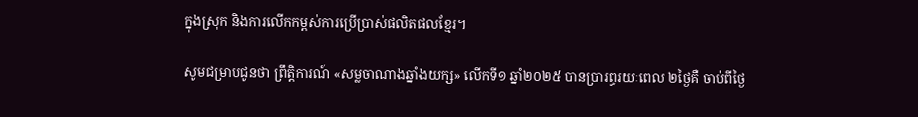ក្នុងស្រុក និងការលើកកម្ពស់ការប្រើប្រាស់ផលិតផលខ្មែរ។

សូមជម្រាបជូនថា ព្រឹត្តិការណ៍ «សម្លចាណាងឆ្នាំងយក្ស» លើកទី១ ឆ្នាំ២០២៥ បានប្រារព្ធរយៈពេល ២ថ្ងៃគឺ ចាប់ពីថ្ងៃ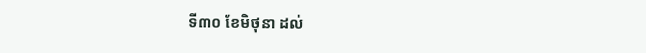ទី៣០ ខែមិថុនា ដល់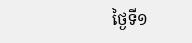ថ្ងៃទី១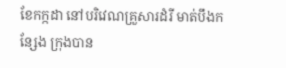ខែកក្កដា នៅបរិវេណគ្រួសារដំរី មាត់បឹងកន្សែង ក្រុងបាន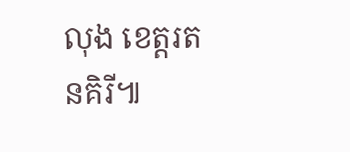លុង ខេត្តរតនគិរី៕